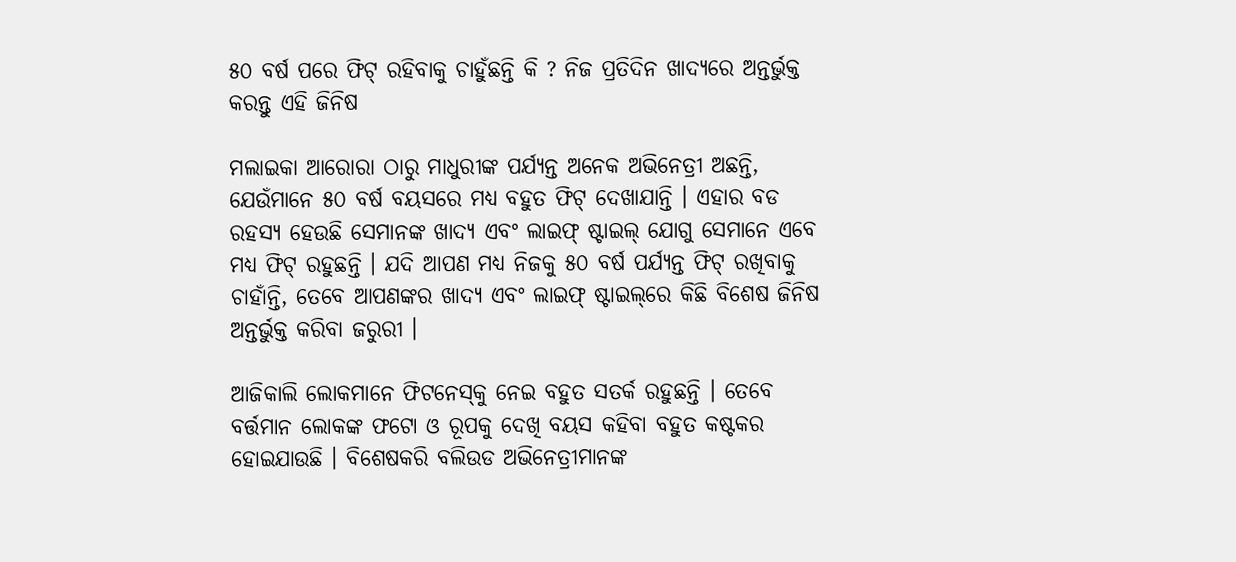୫୦ ବର୍ଷ ପରେ ଫିଟ୍ ରହିବାକୁ ଚାହୁଁଛନ୍ତି କି ? ନିଜ ପ୍ରତିଦିନ ଖାଦ୍ୟରେ ଅନ୍ତର୍ଭୁକ୍ତ କରନ୍ତୁ ଏହି ଜିନିଷ

ମଲାଇକା ଆରୋରା ଠାରୁ ମାଧୁରୀଙ୍କ ପର୍ଯ୍ୟନ୍ତ ଅନେକ ଅଭିନେତ୍ରୀ ଅଛନ୍ତି, ଯେଉଁମାନେ ୫୦ ବର୍ଷ ବୟସରେ ମଧ୍ୟ ବହୁତ ଫିଟ୍ ଦେଖାଯାନ୍ତି । ଏହାର ବଡ ରହସ୍ୟ ହେଉଛି ସେମାନଙ୍କ ଖାଦ୍ୟ ଏବଂ ଲାଇଫ୍‌ ଷ୍ଟାଇଲ୍‌ ଯୋଗୁ ସେମାନେ ଏବେ ମଧ୍ୟ ଫିଟ୍‌ ରହୁଛନ୍ତି । ଯଦି ଆପଣ ମଧ୍ୟ ନିଜକୁ ୫୦ ବର୍ଷ ପର୍ଯ୍ୟନ୍ତ ଫିଟ୍‌ ରଖିବାକୁ ଚାହାଁନ୍ତି, ତେବେ ଆପଣଙ୍କର ଖାଦ୍ୟ ଏବଂ ଲାଇଫ୍‌ ଷ୍ଟାଇଲ୍‌ରେ କିଛି ବିଶେଷ ଜିନିଷ ଅନ୍ତର୍ଭୁକ୍ତ କରିବା ଜରୁରୀ ।

ଆଜିକାଲି ଲୋକମାନେ ଫିଟନେସ୍‌କୁ ନେଇ ବହୁତ ସତର୍କ ରହୁଛନ୍ତି । ତେବେ ବର୍ତ୍ତମାନ ଲୋକଙ୍କ ଫଟୋ ଓ ରୂପକୁ ଦେଖି ବୟସ କହିବା ବହୁତ କଷ୍ଟକର ହୋଇଯାଉଛି । ବିଶେଷକରି ବଲିଉଡ ଅଭିନେତ୍ରୀମାନଙ୍କ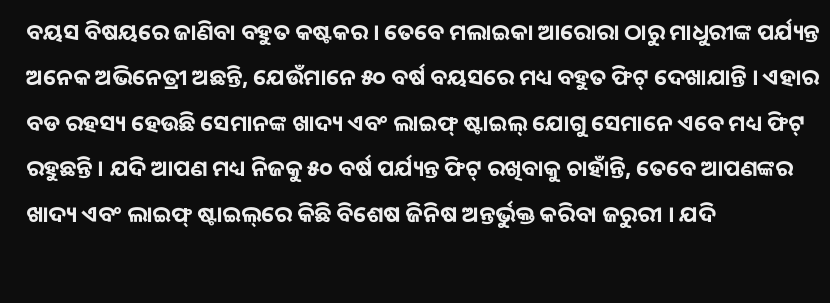ବୟସ ବିଷୟରେ ଜାଣିବା ବହୁତ କଷ୍ଟକର । ତେବେ ମଲାଇକା ଆରୋରା ଠାରୁ ମାଧୁରୀଙ୍କ ପର୍ଯ୍ୟନ୍ତ ଅନେକ ଅଭିନେତ୍ରୀ ଅଛନ୍ତି, ଯେଉଁମାନେ ୫୦ ବର୍ଷ ବୟସରେ ମଧ୍ୟ ବହୁତ ଫିଟ୍ ଦେଖାଯାନ୍ତି । ଏହାର ବଡ ରହସ୍ୟ ହେଉଛି ସେମାନଙ୍କ ଖାଦ୍ୟ ଏବଂ ଲାଇଫ୍‌ ଷ୍ଟାଇଲ୍‌ ଯୋଗୁ ସେମାନେ ଏବେ ମଧ୍ୟ ଫିଟ୍‌ ରହୁଛନ୍ତି । ଯଦି ଆପଣ ମଧ୍ୟ ନିଜକୁ ୫୦ ବର୍ଷ ପର୍ଯ୍ୟନ୍ତ ଫିଟ୍‌ ରଖିବାକୁ ଚାହାଁନ୍ତି, ତେବେ ଆପଣଙ୍କର ଖାଦ୍ୟ ଏବଂ ଲାଇଫ୍‌ ଷ୍ଟାଇଲ୍‌ରେ କିଛି ବିଶେଷ ଜିନିଷ ଅନ୍ତର୍ଭୁକ୍ତ କରିବା ଜରୁରୀ । ଯଦି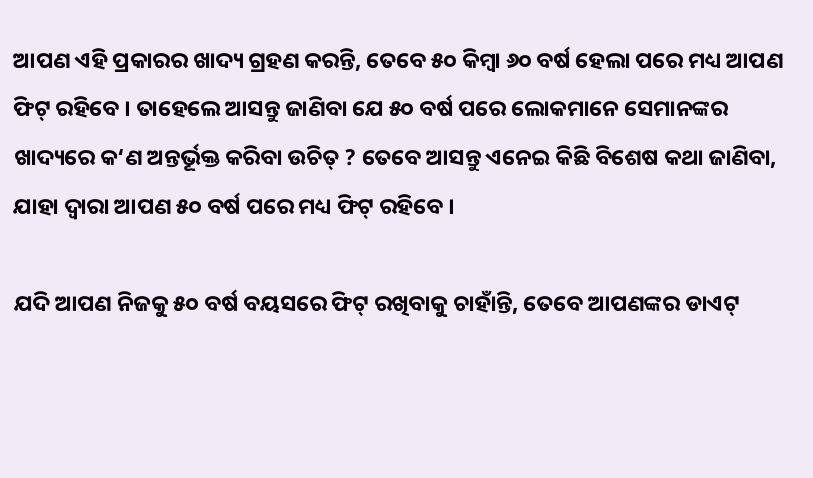ଆପଣ ଏହି ପ୍ରକାରର ଖାଦ୍ୟ ଗ୍ରହଣ କରନ୍ତି, ତେବେ ୫୦ କିମ୍ବା ୬୦ ବର୍ଷ ହେଲା ପରେ ମଧ୍ୟ ଆପଣ ଫିଟ୍‌ ରହିବେ । ତାହେଲେ ଆସନ୍ତୁ ଜାଣିବା ଯେ ୫୦ ବର୍ଷ ପରେ ଲୋକମାନେ ସେମାନଙ୍କର ଖାଦ୍ୟରେ କ‘ଣ ଅନ୍ତର୍ଭୂକ୍ତ କରିବା ଉଚିତ୍ ? ତେବେ ଆସନ୍ତୁ ଏନେଇ କିଛି ବିଶେଷ କଥା ଜାଣିବା, ଯାହା ଦ୍ୱାରା ଆପଣ ୫୦ ବର୍ଷ ପରେ ମଧ୍ୟ ଫିଟ୍‌ ରହିବେ ।

ଯଦି ଆପଣ ନିଜକୁ ୫୦ ବର୍ଷ ବୟସରେ ଫିଟ୍ ରଖିବାକୁ ଚାହାଁନ୍ତି, ତେବେ ଆପଣଙ୍କର ଡାଏଟ୍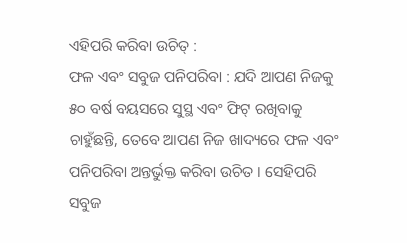ଏହିପରି କରିବା ଉଚିତ୍ :
ଫଳ ଏବଂ ସବୁଜ ପନିପରିବା : ଯଦି ଆପଣ ନିଜକୁ ୫୦ ବର୍ଷ ବୟସରେ ସୁସ୍ଥ ଏବଂ ଫିଟ୍‌ ରଖିବାକୁ ଚାହୁଁଛନ୍ତି, ତେବେ ଆପଣ ନିଜ ଖାଦ୍ୟରେ ଫଳ ଏବଂ ପନିପରିବା ଅନ୍ତର୍ଭୁକ୍ତ କରିବା ଉଚିତ । ସେହିପରି ସବୁଜ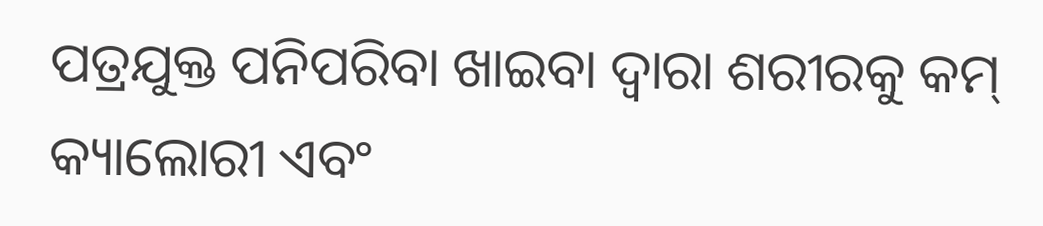ପତ୍ରଯୁକ୍ତ ପନିପରିବା ଖାଇବା ଦ୍ୱାରା ଶରୀରକୁ କମ୍ କ୍ୟାଲୋରୀ ଏବଂ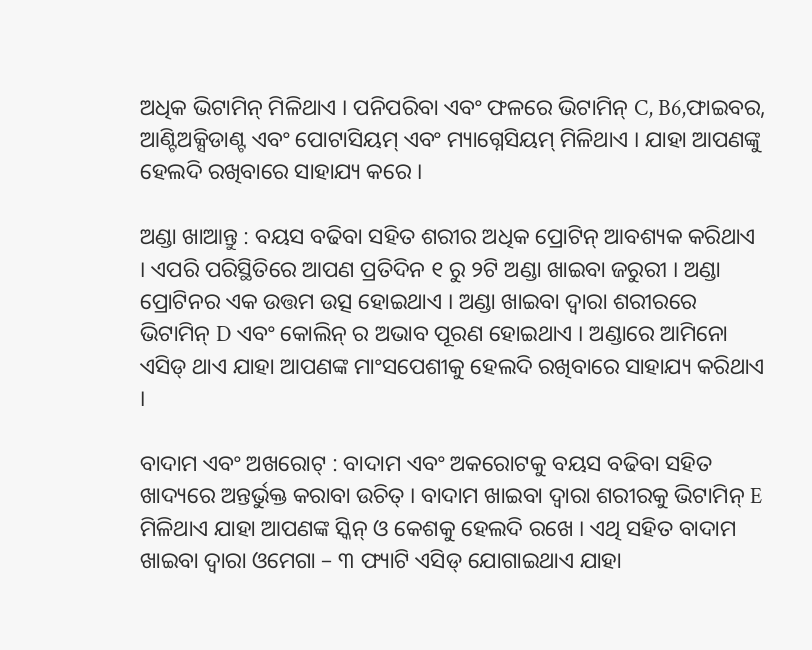ଅଧିକ ଭିଟାମିନ୍ ମିଳିଥାଏ । ପନିପରିବା ଏବଂ ଫଳରେ ଭିଟାମିନ୍ C, B6,ଫାଇବର, ଆଣ୍ଟିଅକ୍ସିଡାଣ୍ଟ ଏବଂ ପୋଟାସିୟମ୍ ଏବଂ ମ୍ୟାଗ୍ନେସିୟମ୍ ମିଳିଥାଏ । ଯାହା ଆପଣଙ୍କୁ ହେଲଦି ରଖିବାରେ ସାହାଯ୍ୟ କରେ ।

ଅଣ୍ଡା ଖାଆନ୍ତୁ : ବୟସ ବଢିବା ସହିତ ଶରୀର ଅଧିକ ପ୍ରୋଟିନ୍ ଆବଶ୍ୟକ କରିଥାଏ । ଏପରି ପରିସ୍ଥିତିରେ ଆପଣ ପ୍ରତିଦିନ ୧ ରୁ ୨ଟି ଅଣ୍ଡା ଖାଇବା ଜରୁରୀ । ଅଣ୍ଡା ପ୍ରୋଟିନର ଏକ ଉତ୍ତମ ଉତ୍ସ ହୋଇଥାଏ । ଅଣ୍ଡା ଖାଇବା ଦ୍ୱାରା ଶରୀରରେ ଭିଟାମିନ୍ D ଏବଂ କୋଲିନ୍ ର ଅଭାବ ପୂରଣ ହୋଇଥାଏ । ଅଣ୍ଡାରେ ଆମିନୋ ଏସିଡ୍ ଥାଏ ଯାହା ଆପଣଙ୍କ ମାଂସପେଶୀକୁ ହେଲଦି ରଖିବାରେ ସାହାଯ୍ୟ କରିଥାଏ ।

ବାଦାମ ଏବଂ ଅଖରୋଟ୍‌ : ବାଦାମ ଏବଂ ଅକରୋଟକୁ ବୟସ ବଢିବା ସହିତ ଖାଦ୍ୟରେ ଅନ୍ତର୍ଭୁକ୍ତ କରାବା ଉଚିତ୍ । ବାଦାମ ଖାଇବା ଦ୍ୱାରା ଶରୀରକୁ ଭିଟାମିନ୍ E ମିଳିଥାଏ ଯାହା ଆପଣଙ୍କ ସ୍କିନ୍‌ ଓ କେଶକୁ ହେଲଦି ରଖେ । ଏଥି ସହିତ ବାଦାମ ଖାଇବା ଦ୍ୱାରା ଓମେଗା – ୩ ଫ୍ୟାଟି ଏସିଡ୍ ଯୋଗାଇଥାଏ ଯାହା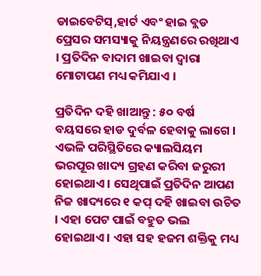ଡାଇବେଟିସ୍‌,ହାର୍ଟ ଏବଂ ହାଇ ବ୍ଲଡ ପ୍ରେସର ସମସ୍ୟାକୁ ନିୟନ୍ତ୍ରଣରେ ରଖିଥାଏ । ପ୍ରତିଦିନ ବାଦାମ ଖାଇବା ଦ୍ୱାରା ମୋଟାପଣ ମଧ୍ୟ କମିଯାଏ ।

ପ୍ରତିଦିନ ଦହି ଖାଆନ୍ତୁ : ୫୦ ବର୍ଷ ବୟସରେ ହାଡ ଦୁର୍ବଳ ହେବାକୁ ଲାଗେ । ଏଭଳି ପରିସ୍ଥିତିରେ କ୍ୟାଲସିୟମ ଭରପୂର ଖାଦ୍ୟ ଗ୍ରହଣ କରିବା ଜରୁରୀ ହୋଇଥାଏ । ସେଥିପାଇଁ ପ୍ରତିଦିନ ଆପଣ ନିଜ ଖାଦ୍ୟରେ ୧ କପ୍‌ ଦହି ଖାଇବା ଉଚିତ । ଏହା ପେଟ ପାଇଁ ବହୁତ ଭଲ ହୋଇଥାଏ । ଏହା ସହ ହଜମ ଶକ୍ତିକୁ ମଧ୍ୟ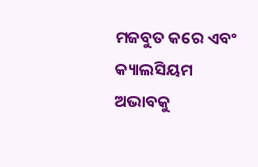ମଜବୁତ କରେ ଏବଂ କ୍ୟାଲସିୟମ ଅଭାବକୁ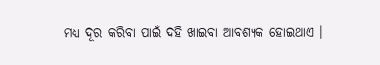ମଧ୍ୟ ଦୂର କରିବା ପାଇଁ ଦହି ଖାଇବା ଆବଶ୍ୟକ ହୋଇଥାଏ ।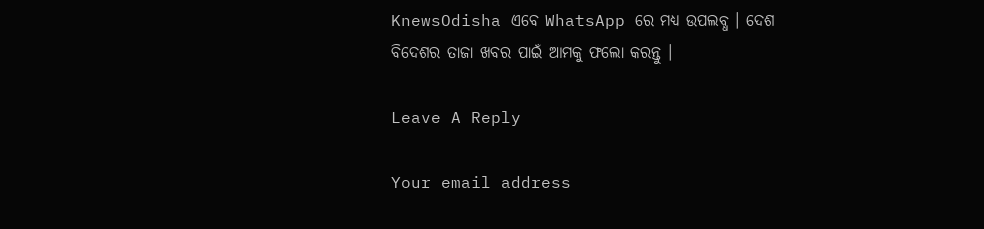KnewsOdisha ଏବେ WhatsApp ରେ ମଧ୍ୟ ଉପଲବ୍ଧ । ଦେଶ ବିଦେଶର ତାଜା ଖବର ପାଇଁ ଆମକୁ ଫଲୋ କରନ୍ତୁ ।

Leave A Reply

Your email address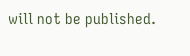will not be published.